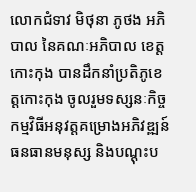លោកជំទាវ មិថុនា ភូថង អភិបាល នៃគណៈអភិបាល ខេត្តកោះកុង បានដឹកនាំប្រតិភូខេត្តកោះកុង ចូលរួមទស្សនៈកិច្ចកម្មវិធីអនុវត្តគម្រោងអភិវឌ្ឍន៍ធនធានមនុស្ស និងបណ្តុះប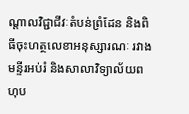ណ្តាលវិជ្ជាជីវៈតំបន់ព្រំដែន និងពិធីចុះហត្ថលេខាអនុស្សារណៈ រវាងមន្ទីរអប់រំ និងសាលាវិទ្យាល័យពហុប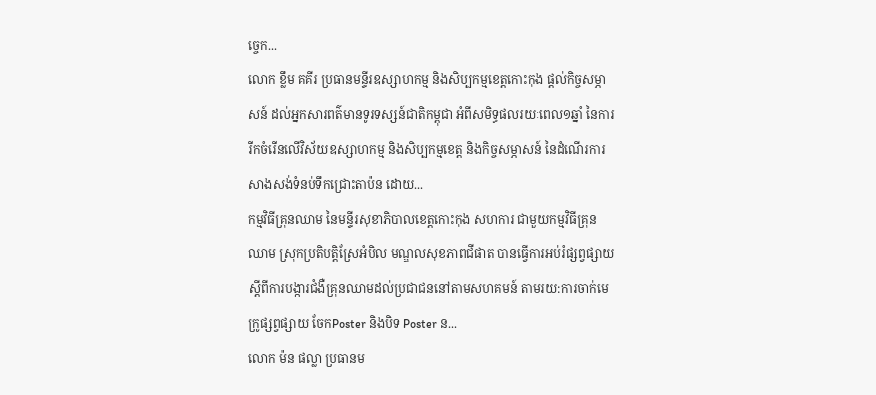ច្ចេក...
លោក ខ្លឹម គគីរ ប្រធានមន្ទីរឧស្សាហកម្ម និងសិប្បកម្មខេត្តកោះកុង ផ្តល់កិច្ចសម្ភាសន៍ ដល់អ្នកសារពត៌មានទូរទស្សន៍ជាតិកម្ពុជា អំពីសមិទ្ធផលរយៈពេល១ឆ្នាំ នៃការរីកចំរើនលើវិស័យឧស្សាហកម្ម និងសិប្បកម្មខេត្ត និងកិច្ចសម្ភាសន៍ នៃដំណើរការសាងសង់ទំនប់ទឹកជ្រោះតាប៉ន ដោយ...
កម្មវិធីគ្រុនឈាម នៃមន្ទីរសុខាភិបាលខេត្តកោះកុង សហការ ជាមួយកម្មវិធីគ្រុនឈាម ស្រុកប្រតិបត្តិស្រែអំបិល មណ្ឌលសុខភាពជីផាត បានធ្វើការអប់រំផ្សព្វផ្សាយស្តីពីការបង្ការជំងឺគ្រុនឈាមដល់ប្រជាជននៅតាមសហគមន៍ តាមរយ:ការចាក់មេក្រូផ្សព្វផ្សាយ ចែកPoster និងបិទ Poster ន...
លោក ម៉ន ផល្លា ប្រធានម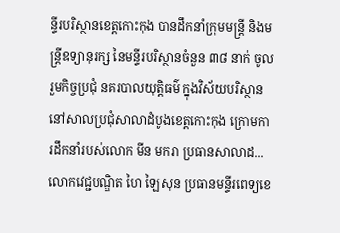ន្ទីរបរិស្ថានខេត្តកោះកុង បានដឹកនាំក្រុមមន្រ្តី និងមន្ត្រីឧទ្យានុរក្ស នៃមន្ទីរបរិស្ថានចំនួន ៣៨ នាក់ ចូលរួមកិច្ចប្រជុំ នគរបាលយុត្តិធម៌ ក្នុងវិស័យបរិស្ថាន នៅសាលប្រជុំសាលាដំបូងខេត្តកោះកុង ក្រោមការដឹកនាំរបស់លោក មីន មករា ប្រធានសាលាដ...
លោកវេជ្ជបណ្ឌិត ហៃ ឡៃសុន ប្រធានមន្ទីរពេទ្យខេ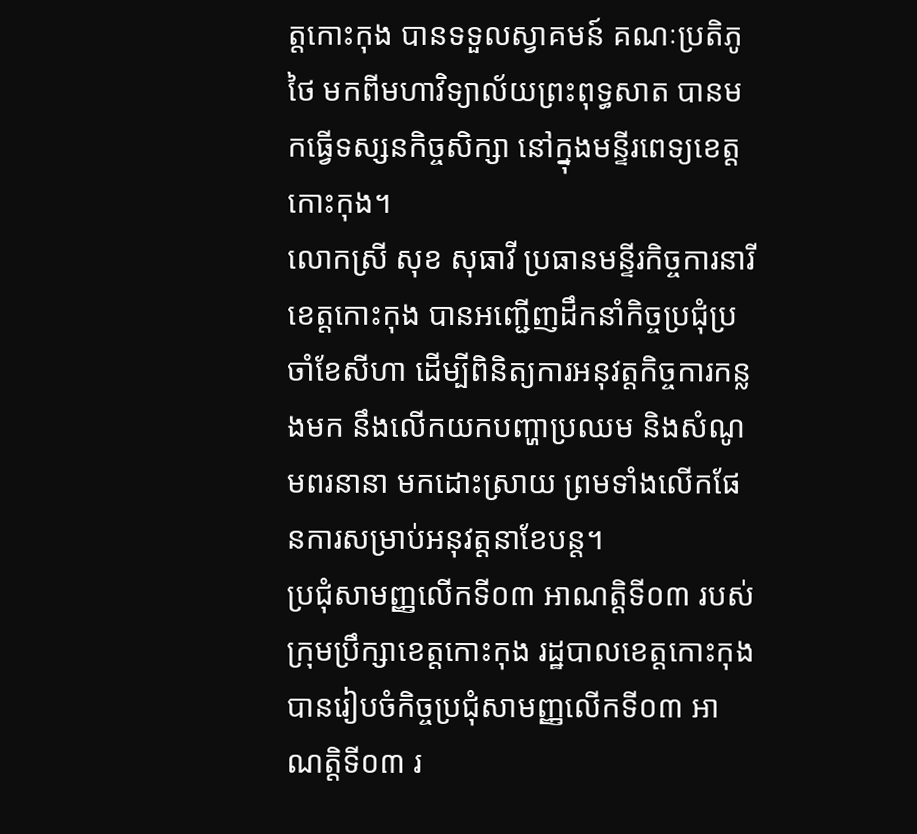ត្តកោះកុង បានទទួលស្វាគមន៍ គណៈប្រតិភូថៃ មកពីមហាវិទ្យាល័យព្រះពុទ្ធសាត បានមកធ្វេីទស្សនកិច្ចសិក្សា នៅក្នុងមន្ទីរពេទ្យខេត្តកោះកុង។
លោកស្រី សុខ សុធាវី ប្រធានមន្ទីរកិច្ចការនារីខេត្តកោះកុង បានអញ្ជើញដឹកនាំកិច្ចប្រជុំប្រចាំខែសីហា ដើម្បីពិនិត្យការអនុវត្តកិច្ចការកន្លងមក នឹងលើកយកបញ្ហាប្រឈម និងសំណូមពរនានា មកដោះស្រាយ ព្រមទាំងលើកផែនការសម្រាប់អនុវត្តនាខែបន្ត។
ប្រជុំសាមញ្ញលើកទី០៣ អាណត្តិទី០៣ របស់ក្រុមប្រឹក្សាខេត្តកោះកុង រដ្ឋបាលខេត្តកោះកុង បានរៀបចំកិច្ចប្រជុំសាមញ្ញលើកទី០៣ អាណត្តិទី០៣ រ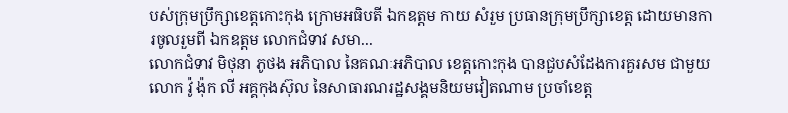បស់ក្រុមប្រឹក្សាខេត្តកោះកុង ក្រោមអធិបតី ឯកឧត្តម កាយ សំរួម ប្រធានក្រុមប្រឹក្សាខេត្ត ដោយមានការចូលរួមពី ឯកឧត្តម លោកជំទាវ សមា...
លោកជំទាវ មិថុនា ភូថង អភិបាល នៃគណៈអភិបាល ខេត្តកោះកុង បានជួបសំដែងការគួរសម ជាមួយលោក វ៉ូ ង៉ុក លី អគ្គកុងស៊ុល នៃសាធារណរដ្ឋសង្គមនិយមវៀតណាម ប្រចាំខេត្ត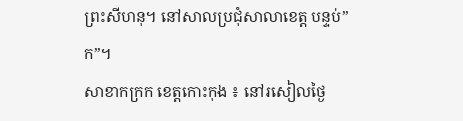ព្រះសីហនុ។ នៅសាលប្រជុំសាលាខេត្ត បន្ទប់”ក”។
សាខាកក្រក ខេត្តកោះកុង ៖ នៅរសៀលថ្ងៃ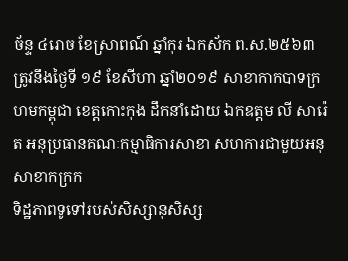ច័ន្ទ ៤រោច ខែស្រាពណ៍ ឆ្នាំកុរ ឯកស័ក ព.ស.២៥៦៣ ត្រូវនឹងថ្ងៃទី ១៩ ខែសីហា ឆ្នាំ២០១៩ សាខាកាកបាទក្រហមកម្ពុជា ខេត្តកោះកុង ដឹកនាំដោយ ឯកឧត្តម លី សារ៉េត អនុប្រធានគណៈកម្មាធិការសាខា សហការជាមួយអនុសាខាកក្រក
ទិដ្ឋភាពទូទៅរបស់សិស្សានុសិស្ស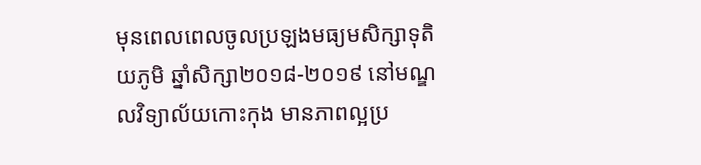មុនពេលពេលចូលប្រឡងមធ្យមសិក្សាទុតិយភូមិ ឆ្នាំសិក្សា២០១៨-២០១៩ នៅមណ្ឌលវិទ្យាល័យកោះកុង មានភាពល្អប្រ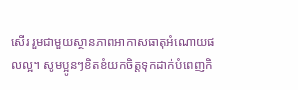សេីរ រួមជាមួយស្ថានភាពអាកាសធាតុអំណោយផលល្អ។ សូមប្អូនៗខិតខំយកចិត្តទុកដាក់បំពេញកិ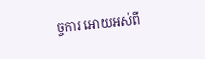ច្ចការ អោយអស់ពី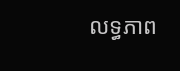លទ្ធភាព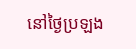នៅថ្ងៃប្រឡង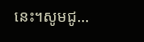នេះ។សូមជូ...